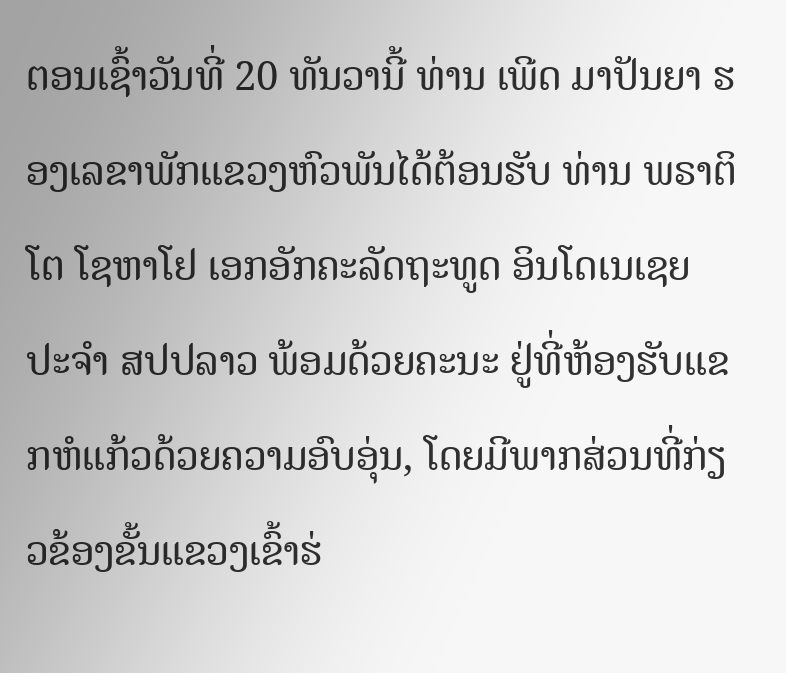ຕອນເຊົ້າວັນທີ່ 20 ທັນວານີ້ ທ່ານ ເພີດ ມາປັນຍາ ຮອງເລຂາພັກແຂວງຫົວພັນໄດ້ຕ້ອນຮັບ ທ່ານ ພຣາຕິໂຕ ໂຊຫາໂຢ ເອກອັກຄະລັດຖະທູດ ອິນໂດເນເຊຍ ປະຈໍາ ສປປລາວ ພ້ອມດ້ວຍຄະນະ ຢູ່ທີ່ຫ້ອງຮັບແຂກຫໍແກ້ວດ້ວຍຄວາມອົບອຸ່ນ, ໂດຍມີພາກສ່ວນທີ່ກ່ຽວຂ້ອງຂັ້ນແຂວງເຂົ້າຮ່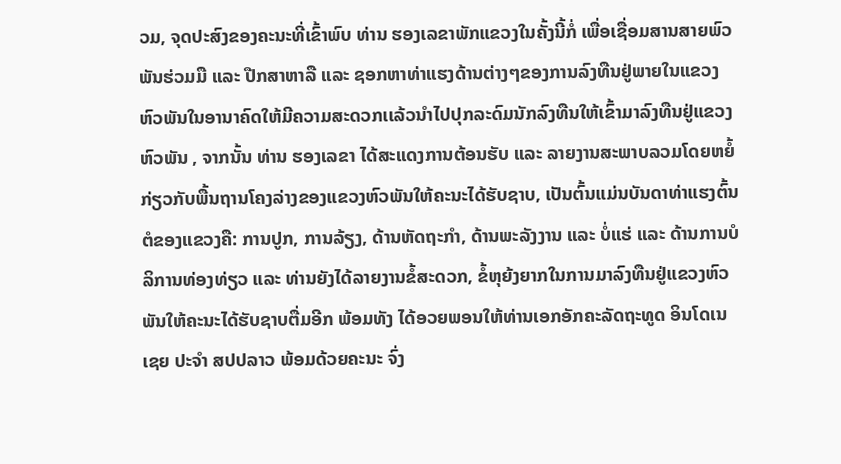ວມ, ຈຸດປະສົງຂອງຄະນະທີ່ເຂົ້າພົບ ທ່ານ ຮອງເລຂາພັກແຂວງໃນຄັ້ງນີ້ກໍ່ ເພື່ອເຊື່ອມສານສາຍພົວພັນຮ່ວມມື ແລະ ປືກສາຫາລື ແລະ ຊອກຫາທ່າແຮງດ້ານຕ່າງໆຂອງການລົງທືນຢູ່ພາຍໃນແຂວງຫົວພັນໃນອານາຄົດໃຫ້ມີຄວາມສະດວກເເລ້ວນໍາໄປປຸກລະດົມນັກລົງທືນໃຫ້ເຂົ້າມາລົງທືນຢູ່ແຂວງຫົວພັນ , ຈາກນັ້ນ ທ່ານ ຮອງເລຂາ ໄດ້ສະແດງການຕ້ອນຮັບ ແລະ ລາຍງານສະພາບລວມໂດຍຫຍໍ້ກ່ຽວກັບພື້ນຖານໂຄງລ່າງຂອງແຂວງຫົວພັນໃຫ້ຄະນະໄດ້ຮັບຊາບ, ເປັນຕົ້ນແມ່ນບັນດາທ່າແຮງຕົ້ນຕໍຂອງແຂວງຄື: ການປູກ, ການລ້ຽງ, ດ້ານຫັດຖະກໍາ, ດ້ານພະລັງງານ ແລະ ບໍ່ແຮ່ ແລະ ດ້ານການບໍລິການທ່ອງທ່ຽວ ແລະ ທ່ານຍັງໄດ້ລາຍງານຂໍ້ສະດວກ, ຂໍ້ຫຸຍ້ງຍາກໃນການມາລົງທືນຢູ່ແຂວງຫົວພັນໃຫ້ຄະນະໄດ້ຮັບຊາບຕື່ມອີກ ພ້ອມທັງ ໄດ້ອວຍພອນໃຫ້ທ່ານເອກອັກຄະລັດຖະທູດ ອິນໂດເນເຊຍ ປະຈໍາ ສປປລາວ ພ້ອມດ້ວຍຄະນະ ຈົ່ງ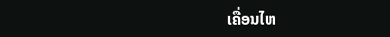ເຄື່ອນໄຫ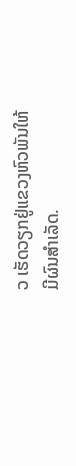ວ ເຮັດວຽກຢູ່ແຂວງຫົວພັນໃຫ້ມີຜົນສໍາເລັດ.